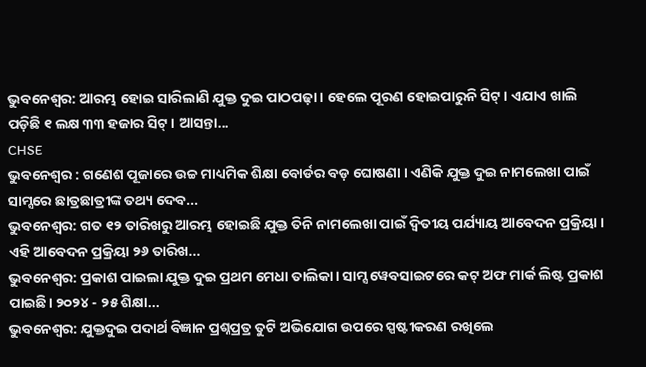ଭୁବନେଶ୍ବର: ଆରମ୍ଭ ହୋଇ ସାରିଲାଣି ଯୁକ୍ତ ଦୁଇ ପାଠପଢ଼ା। ହେଲେ ପୂରଣ ହୋଇପାରୁନି ସିଟ୍। ଏଯାଏ ଖାଲି ପଡ଼ିଛି ୧ ଲକ୍ଷ ୩୩ ହଜାର ସିଟ୍। ଆସନ୍ତା...
CHSE
ଭୁବନେଶ୍ବର : ଗଣେଶ ପୂଜାରେ ଉଚ୍ଚ ମାଧ୍ୟମିକ ଶିକ୍ଷା ବୋର୍ଡର ବଡ଼ ଘୋଷଣା । ଏଣିକି ଯୁକ୍ତ ଦୁଇ ନାମଲେଖା ପାଇଁ ସାମ୍ସରେ ଛାତ୍ରଛାତ୍ରୀଙ୍କ ତଥ୍ୟ ଦେବ...
ଭୁବନେଶ୍ବର: ଗତ ୧୨ ତାରିଖରୁ ଆରମ୍ଭ ହୋଇଛି ଯୁକ୍ତ ତିନି ନାମଲେଖା ପାଇଁ ଦ୍ୱିତୀୟ ପର୍ଯ୍ୟାୟ ଆବେଦନ ପ୍ରକ୍ରିୟା । ଏହି ଆବେଦନ ପ୍ରକ୍ରିୟା ୨୬ ତାରିଖ...
ଭୁବନେଶ୍ବର: ପ୍ରକାଶ ପାଇଲା ଯୁକ୍ତ ଦୁଇ ପ୍ରଥମ ମେଧା ତାଲିକା। ସାମ୍ସ ୱେବସାଇଟରେ କଟ୍ ଅଫ ମାର୍କ ଲିଷ୍ଟ ପ୍ରକାଶ ପାଇଛି। ୨୦୨୪ - ୨୫ ଶିକ୍ଷା...
ଭୁବନେଶ୍ବର: ଯୁକ୍ତଦୁଇ ପଦାର୍ଥ ବିଜ୍ଞାନ ପ୍ରଶ୍ନପ୍ରତ୍ର ତୁଟି ଅଭିଯୋଗ ଉପରେ ସ୍ପଷ୍ଟୀକରଣ ରଖିଲେ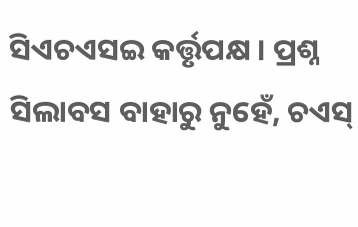ସିଏଚଏସଇ କର୍ତ୍ତୃପକ୍ଷ । ପ୍ରଶ୍ନ ସିଲାବସ ବାହାରୁ ନୁହେଁ, ଚଏସ୍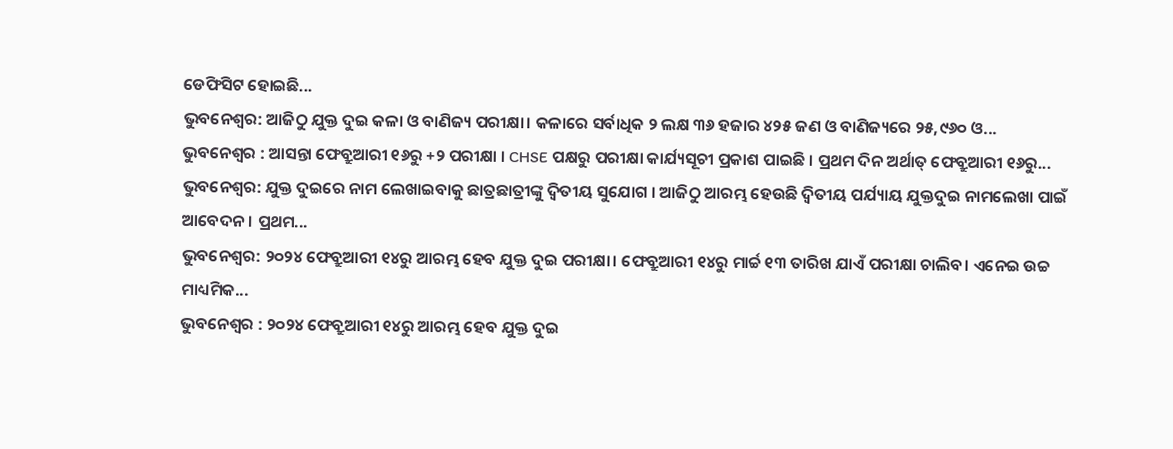ଡେଫିସିଟ ହୋଇଛି...
ଭୁବନେଶ୍ବର: ଆଜିଠୁ ଯୁକ୍ତ ଦୁଇ କଳା ଓ ବାଣିଜ୍ୟ ପରୀକ୍ଷା। କଳାରେ ସର୍ବାଧିକ ୨ ଲକ୍ଷ ୩୬ ହଜାର ୪୨୫ ଜଣ ଓ ବାଣିଜ୍ୟରେ ୨୫,୯୬୦ ଓ...
ଭୁବନେଶ୍ୱର : ଆସନ୍ତା ଫେବ୍ରୁଆରୀ ୧୬ରୁ +୨ ପରୀକ୍ଷା । CHSE ପକ୍ଷରୁ ପରୀକ୍ଷା କାର୍ଯ୍ୟସୂଚୀ ପ୍ରକାଶ ପାଇଛି । ପ୍ରଥମ ଦିନ ଅର୍ଥାତ୍ ଫେବ୍ରୁଆରୀ ୧୬ରୁ...
ଭୁବନେଶ୍ବର: ଯୁକ୍ତ ଦୁଇରେ ନାମ ଲେଖାଇବାକୁ ଛାତ୍ରଛାତ୍ରୀଙ୍କୁ ଦ୍ବିତୀୟ ସୁଯୋଗ । ଆଜିଠୁ ଆରମ୍ଭ ହେଉଛି ଦ୍ବିତୀୟ ପର୍ଯ୍ୟାୟ ଯୁକ୍ତଦୁଇ ନାମଲେଖା ପାଇଁ ଆବେଦନ । ପ୍ରଥମ...
ଭୁବନେଶ୍ୱର: ୨୦୨୪ ଫେବ୍ରୁଆରୀ ୧୪ରୁ ଆରମ୍ଭ ହେବ ଯୁକ୍ତ ଦୁଇ ପରୀକ୍ଷା। ଫେବ୍ରୁଆରୀ ୧୪ରୁ ମାର୍ଚ୍ଚ ୧୩ ତାରିଖ ଯାଏଁ ପରୀକ୍ଷା ଚାଲିବ। ଏନେଇ ଉଚ୍ଚ ମାଧ୍ୟମିକ...
ଭୁବନେଶ୍ୱର : ୨୦୨୪ ଫେବ୍ରୁଆରୀ ୧୪ରୁ ଆରମ୍ଭ ହେବ ଯୁକ୍ତ ଦୁଇ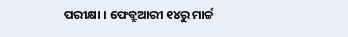ପରୀକ୍ଷା । ଫେବ୍ରୁଆରୀ ୧୪ରୁ ମାର୍ଚ୍ଚ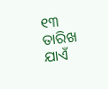୧୩ ତାରିଖ ଯାଏଁ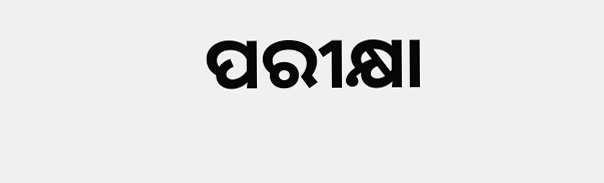ପରୀକ୍ଷା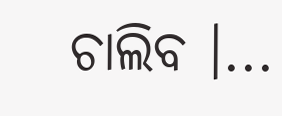ଚାଲିବ ।...